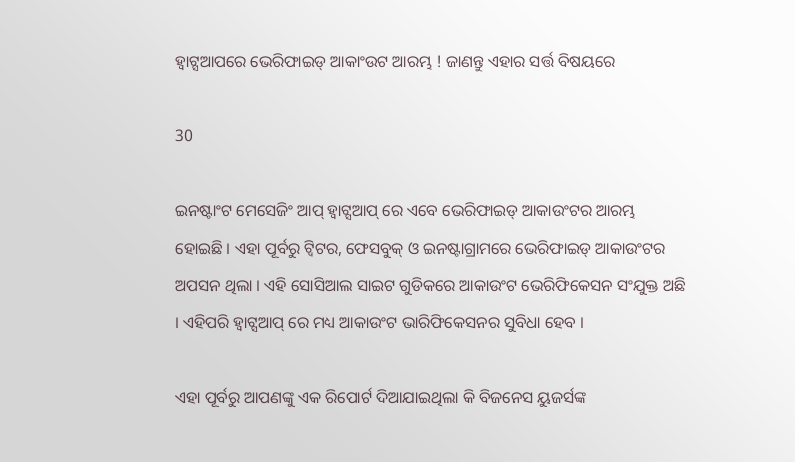ହ୍ୱାଟ୍ସଆପରେ ଭେରିଫାଇଡ୍ ଆକାଂଉଟ ଆରମ୍ଭ ! ଜାଣନ୍ତୁ ଏହାର ସର୍ତ୍ତ ବିଷୟରେ

30

ଇନଷ୍ଟାଂଟ ମେସେଜିଂ ଆପ୍ ହ୍ୱାଟ୍ସଆପ୍ ରେ ଏବେ ଭେରିଫାଇଡ୍ ଆକାଉଂଟର ଆରମ୍ଭ ହୋଇଛି । ଏହା ପୂର୍ବରୁ ଟ୍ୱିଟର, ଫେସବୁକ୍ ଓ ଇନଷ୍ଟାଗ୍ରାମରେ ଭେରିଫାଇଡ୍ ଆକାଉଂଟର ଅପସନ ଥିଲା । ଏହି ସୋସିଆଲ ସାଇଟ ଗୁଡିକରେ ଆକାଉଂଟ ଭେରିଫିକେସନ ସଂଯୁକ୍ତ ଅଛି । ଏହିପରି ହ୍ୱାଟ୍ସଆପ୍ ରେ ମଧ୍ୟ ଆକାଉଂଟ ଭାରିଫିକେସନର ସୁବିଧା ହେବ ।

ଏହା ପୂର୍ବରୁ ଆପଣଙ୍କୁ ଏକ ରିପୋର୍ଟ ଦିଆଯାଇଥିଲା କି ବିଜନେସ ୟୁଜର୍ସଙ୍କ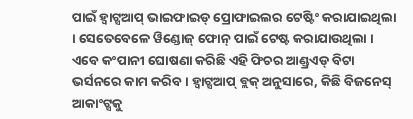ପାଇଁ ହ୍ୱାଟ୍ସଆପ୍ ଭାଇଫାଇଡ୍ ପ୍ରୋଫାଇଲର ଟେଷ୍ଟିଂ କରାଯାଇଥିଲା । ସେତେବେଳେ ୱିଣ୍ଡୋଜ୍ ଫୋନ୍ ପାଇଁ ଟେଷ୍ଟ କରାଯାଉଥିଲା । ଏବେ କଂପାନୀ ଘୋଷଣା କରିଛି ଏହି ଫିଚର ଆଣ୍ଡ୍ରଏଡ୍ ବିଟା ଭର୍ସନରେ କାମ କରିବ । ହ୍ୱାଟ୍ସଆପ୍ ବ୍ଲକ୍ ଅନୁସାରେ, କିଛି ବିଜନେସ୍ ଆକାଂଟ୍ସକୁ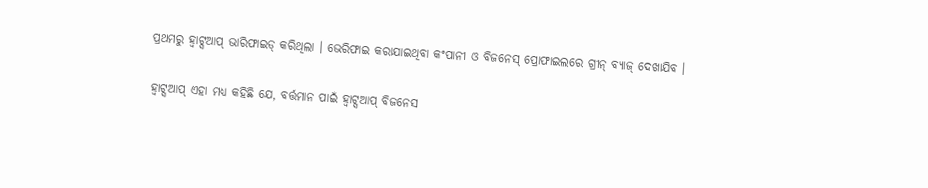ପ୍ରଥମରୁ ହ୍ୱାଟ୍ସଆପ୍ ଭାରିଫାଇଡ୍ କରିଥିଲା । ଭେରିଫାଇ କରାଯାଇଥିବା କଂପାନୀ ଓ ବିଜନେସ୍ ପ୍ରୋଫାଇଲରେ ଗ୍ରୀନ୍ ବ୍ୟାଜ୍ ଦେଖାଯିବ ।

ହ୍ୱାଟ୍ସଆପ୍ ଏହା ମଧ୍ୟ କହିଛି ଯେ, ବର୍ତ୍ତମାନ ପାଇଁ ହ୍ୱାଟ୍ସଆପ୍ ବିଜନେସ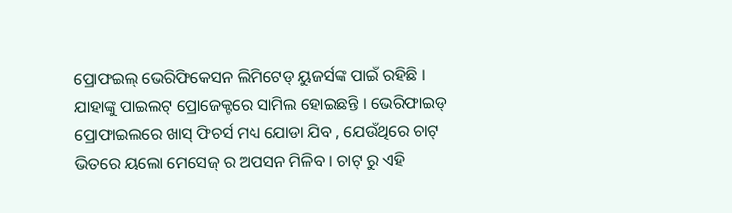ପ୍ରୋଫଇଲ୍ ଭେରିଫିକେସନ ଲିମିଟେଡ୍ ୟୁଜର୍ସଙ୍କ ପାଇଁ ରହିଛି । ଯାହାଙ୍କୁ ପାଇଲଟ୍ ପ୍ରୋଜେକ୍ଟରେ ସାମିଲ ହୋଇଛନ୍ତି । ଭେରିଫାଇଡ୍ ପ୍ରୋଫାଇଲରେ ଖାସ୍ ଫିଚର୍ସ ମଧ୍ୟ ଯୋଡା ଯିବ , ଯେଉଁଥିରେ ଚାଟ୍ ଭିତରେ ୟଲୋ ମେସେଜ୍ ର ଅପସନ ମିଳିବ । ଚାଟ୍ ରୁ ଏହି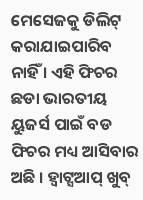ମେସେଜକୁ ଡିଲିଟ୍ କରାଯାଇପାରିବ ନାହିଁ । ଏହି ଫିଚର ଛଡା ଭାରତୀୟ ୟୁଜର୍ସ ପାଇଁ ବଡ ଫିଚର ମଧ୍ୟ ଆସିବାର ଅଛି । ହ୍ୱାଟ୍ସଆପ୍ ଖୁବ୍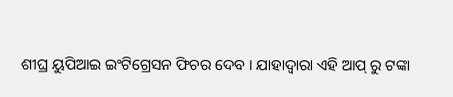ଶୀଘ୍ର ୟୁପିଆଇ ଇଂଟିଗ୍ରେସନ ଫିଚର ଦେବ । ଯାହାଦ୍ୱାରା ଏହି ଆପ୍ ରୁ ଟଙ୍କା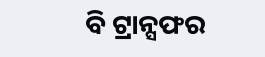ବି ଟ୍ରାନ୍ସଫର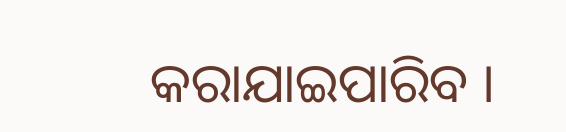କରାଯାଇପାରିବ ।